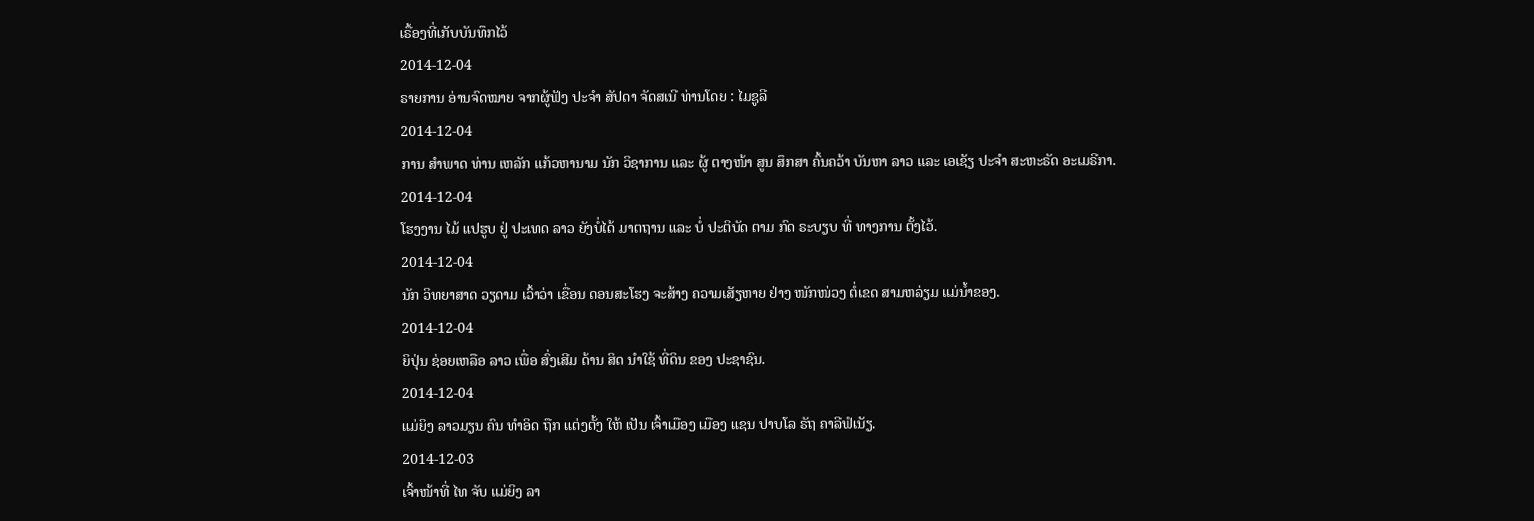ເຣື້ອງທີ່ເກັບບັນທຶກໄວ້
2014-12-04
ຣາຍການ ອ່ານຈົດໝາຍ ຈາກຜູ້ຟັງ ປະຈຳ ສັປດາ ຈັດສເນີ ທ່ານໂດຍ : ໄມຊູລີ
2014-12-04
ການ ສຳພາດ ທ່ານ ເຫລັກ ແກ້ວຫານາມ ນັກ ວິຊາການ ແລະ ຜູ້ ຕາງໜ້າ ສູນ ສຶກສາ ຄົ້ນຄວ້າ ບັນຫາ ລາວ ແລະ ເອເຊັຽ ປະຈຳ ສະຫະຣັດ ອະເມຣີກາ.
2014-12-04
ໂຮງງານ ໄມ້ ແປຮູບ ຢູ່ ປະເທດ ລາວ ຍັງບໍ່ໄດ້ ມາຕຖານ ແລະ ບໍ່ ປະຕິບັດ ຕາມ ກົດ ຣະບຽບ ທີ່ ທາງການ ຕັ້ງໄວ້.
2014-12-04
ນັກ ວິທຍາສາດ ວຽດາມ ເວົ້າວ່າ ເຂື່ອນ ດອນສະໂຮງ ຈະສ້າງ ຄວາມເສັຽຫາຍ ຢ່າງ ໜັກໜ່ວງ ຕໍ່ເຂດ ສາມຫລ່ຽມ ແມ່ນໍ້າຂອງ.
2014-12-04
ຍິປຸ່ນ ຊ່ອຍເຫລືອ ລາວ ເພື່ອ ສົ່ງເສີມ ດ້ານ ສິດ ນຳໃຊ້ ທີ່ດິນ ຂອງ ປະຊາຊົນ.
2014-12-04
ແມ່ຍິງ ລາວມຽນ ຄົນ ທໍາອິດ ຖືກ ແຕ່ງຕັ້ງ ໃຫ້ ເປັນ ເຈົ້າເມືອງ ເມືອງ ແຊນ ປາບໂລ ຣັຖ ຄາລີຟໍເນັຽ.
2014-12-03
ເຈົ້າໜ້າທີ່ ໄທ ຈັບ ແມ່ຍິງ ລາ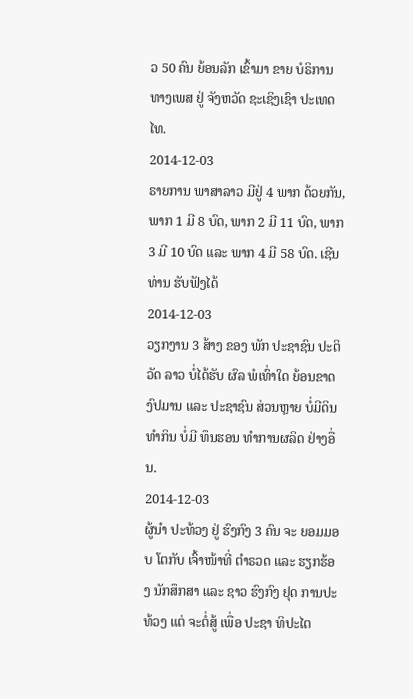ວ 50 ຄົນ ຍ້ອນລັກ ເຂົ້າມາ ຂາຍ ບໍຣິການ ທາງເພສ ຢູ່ ຈັງຫວັດ ຊະເຊິງເຊົາ ປະເທດໄທ.
2014-12-03
ຣາຍການ ພາສາລາວ ມີຢູ່ 4 ພາກ ດ້ວຍກັນ, ພາກ 1 ມີ 8 ບົດ, ພາກ 2 ມີ 11 ບົດ, ພາກ 3 ມີ 10 ບົດ ແລະ ພາກ 4 ມີ 58 ບົດ. ເຊີນທ່ານ ຮັບຟັງໄດ້
2014-12-03
ວຽກງານ 3 ສ້າງ ຂອງ ພັກ ປະຊາຊົນ ປະຕິວັດ ລາວ ບໍ່ໄດ້ຮັບ ຜົລ ພໍເທົ່າໃດ ຍ້ອນຂາດ ງົປມານ ແລະ ປະຊາຊົນ ສ່ວນຫຼາຍ ບໍ່ມີດິນ ທໍາກິນ ບໍ່ມີ ທຶນຮອນ ທໍາການຜລິດ ຢ່າງອື່ນ.
2014-12-03
ຜູ້ນຳ ປະທ້ວງ ຢູ່ ຮົງກົງ 3 ຄົນ ຈະ ຍອມມອບ ໂຕກັບ ເຈົ້າໜ້າທີ່ ຕຳຣວດ ແລະ ຮຽກຮ້ອງ ນັກສຶກສາ ແລະ ຊາວ ຮົງກົງ ຢຸດ ການປະທ້ວງ ແຕ່ ຈະຕໍ່ສູ້ ເພື່ອ ປະຊາ ທິປະໄຕ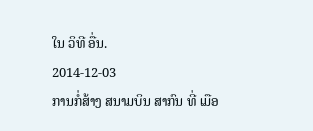ໃນ ວິທີ ອື່ນ.
2014-12-03
ການກໍ່ສ້າງ ສນາມບິນ ສາກົນ ທີ່ ເມືອ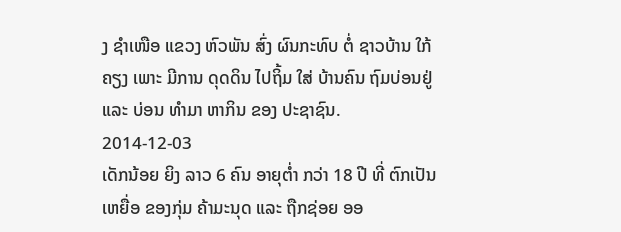ງ ຊຳເໜືອ ແຂວງ ຫົວພັນ ສົ່ງ ຜົນກະທົບ ຕໍ່ ຊາວບ້ານ ໃກ້ຄຽງ ເພາະ ມີການ ດຸດດິນ ໄປຖິ້ມ ໃສ່ ບ້ານຄົນ ຖົມບ່ອນຢູ່ ແລະ ບ່ອນ ທຳມາ ຫາກິນ ຂອງ ປະຊາຊົນ.
2014-12-03
ເດັກນ້ອຍ ຍິງ ລາວ 6 ຄົນ ອາຍຸຕໍ່າ ກວ່າ 18 ປີ ທີ່ ຕົກເປັນ ເຫຍື່ອ ຂອງກຸ່ມ ຄ້າມະນຸດ ແລະ ຖືກຊ່ອຍ ອອ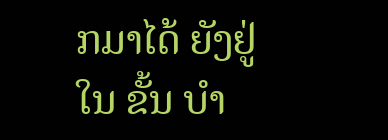ກມາໄດ້ ຍັງຢູ່ໃນ ຂັ້ນ ບຳ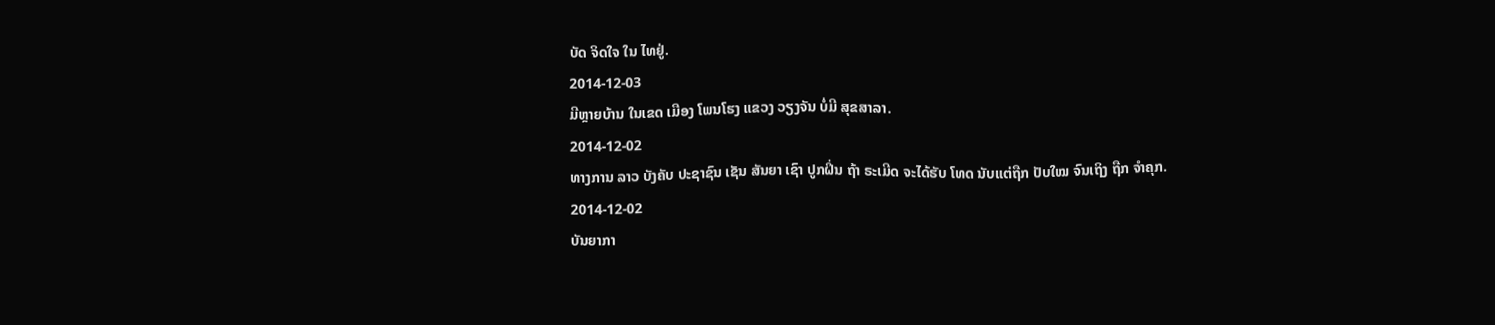ບັດ ຈິດໃຈ ໃນ ໄທຢູ່.
2014-12-03
ມີຫຼາຍບ້ານ ໃນເຂດ ເມືອງ ໂພນໂຮງ ແຂວງ ວຽງຈັນ ບໍ່ມີ ສຸຂສາລາ.
2014-12-02
ທາງການ ລາວ ບັງຄັບ ປະຊາຊົນ ເຊັນ ສັນຍາ ເຊົາ ປູກຝິ່ນ ຖ້າ ຣະເມີດ ຈະໄດ້ຮັບ ໂທດ ນັບແຕ່ຖືກ ປັບໃໝ ຈົນເຖິງ ຖືກ ຈຳຄຸກ.
2014-12-02
ບັນຍາກາ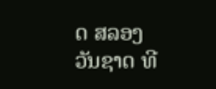ດ ສລອງ ວັນຊາດ ທີ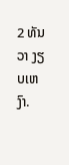2 ທັນວາ ງຽບເຫງົາ.